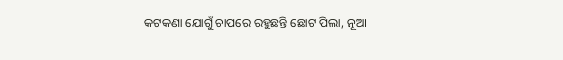କଟକଣା ଯୋଗୁଁ ଚାପରେ ରହୁଛନ୍ତି ଛୋଟ ପିଲା, ନୂଆ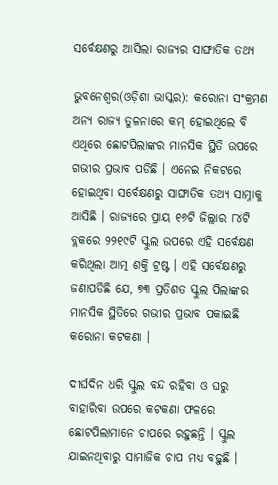ସର୍ବେକ୍ଷଣରୁ ଆସିଲା ରାଜ୍ୟର ସାଙ୍ଘାତିକ ତଥ୍ୟ

ଭୁବନେଶ୍ୱର(ଓଡ଼ିଶା ଭାସ୍କର): କରୋନା ସଂକ୍ରମଣ ଅନ୍ୟ ରାଜ୍ୟ ତୁଳନାରେ କମ୍ ହୋଇଥିଲେ ବି ଏଥିରେ ଛୋଟପିଲାଙ୍କର ମାନସିକ ସ୍ଥିତି ଉପରେ ଗଭୀର ପ୍ରଭାବ ପଡିଛି । ଏନେଇ ନିକଟରେ ହୋଇଥିବା ସର୍ବେକ୍ଷଣରୁ ସାଙ୍ଘାତିକ ତଥ୍ୟ ସାମ୍ନାକୁ ଆସିଛି । ରାଜ୍ୟରେ ପ୍ରାୟ ୧୬ଟି ଜିଲ୍ଲାର ୮୪ଟି ବ୍ଲକରେ ୨୨୧୯ଟି ସ୍କୁଲ ଉପରେ ଏହି ସର୍ବେକ୍ଷଣ କରିଥିଲା ଆତ୍ମ ଶକ୍ତି ଟ୍ରଷ୍ଟ । ଏହି ସର୍ବେକ୍ଷଣରୁ ଜଣାପଡିଛି ଯେ, ୭୩ ପ୍ରତିଶତ ସ୍କୁଲ ପିଲାଙ୍କର ମାନସିକ ସ୍ଥିତିରେ ଗଭୀର ପ୍ରଭାବ ପକାଇଛି କରୋନା କଟକଣା ।

ଦୀର୍ଘଦିନ ଧରି ସ୍କୁଲ ବନ୍ଦ ରହିବା ଓ ଘରୁ ବାହାରିବା ଉପରେ କଟକଣା ଫଳରେ ଛୋଟପିଲାମାନେ ଚାପରେ ରହୁଛନ୍ତି । ସ୍କୁଲ ଯାଇନଥିବାରୁ ସାମାଜିକ ଚାପ ମଧ୍ୟ ବଢ଼ୁଛି ।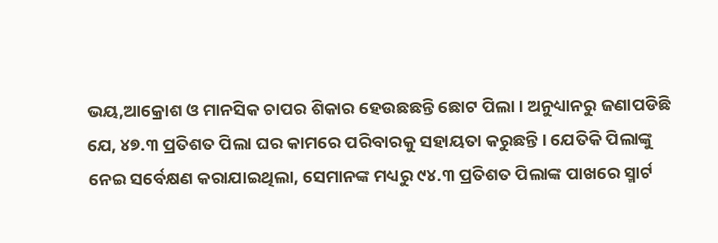ଭୟ,ଆକ୍ରୋଶ ଓ ମାନସିକ ଚାପର ଶିକାର ହେଉଛଛନ୍ତି ଛୋଟ ପିଲା । ଅନୁଧ୍ୟାନରୁ ଜଣାପଡିଛି ଯେ, ୪୭.୩ ପ୍ରତିଶତ ପିଲା ଘର କାମରେ ପରିବାରକୁ ସହାୟତା କରୁଛନ୍ତି । ଯେତିକି ପିଲାଙ୍କୁ ନେଇ ସର୍ବେକ୍ଷଣ କରାଯାଇଥିଲା, ସେମାନଙ୍କ ମଧ୍ୟରୁ ୯୪.୩ ପ୍ରତିଶତ ପିଲାଙ୍କ ପାଖରେ ସ୍ମାର୍ଟ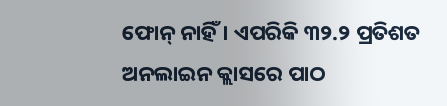ଫୋନ୍ ନାହିଁ । ଏପରିକି ୩୨.୨ ପ୍ରତିଶତ ଅନଲାଇନ କ୍ଲାସରେ ପାଠ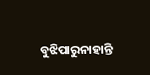ବୁଝିପାରୁନାହାନ୍ତି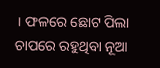। ଫଳରେ ଛୋଟ ପିଲା ଚାପରେ ରହୁଥିବା ନୂଆ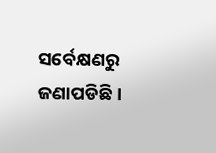ସର୍ବେକ୍ଷଣରୁ ଜଣାପଡିଛି ।